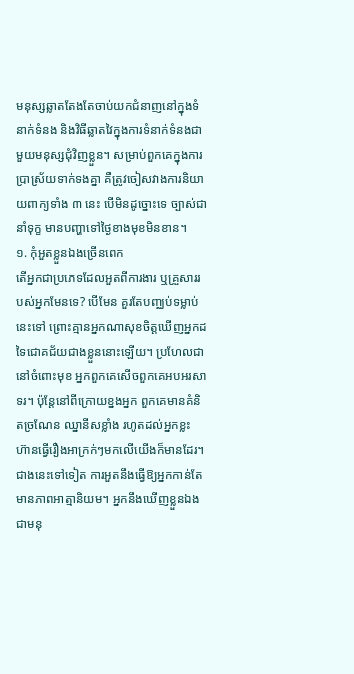មនុស្សឆ្លាតតែងតែចាប់យកជំនាញនៅក្នុងទំនាក់ទំនង និងវិធីឆ្លាតវៃក្នុងការទំនាក់ទំនងជាមួយមនុស្សជុំវិញខ្លួន។ សម្រាប់ពួកគេក្នុងការប្រាស្រ័យទាក់ទងគ្នា គឺត្រូវចៀសវាងការនិយាយពាក្យទាំង ៣ នេះ បើមិនដូច្នោះទេ ច្បាស់ជានាំទុក្ខ មានបញ្ហាទៅថ្ងៃខាងមុខមិនខាន។
១. កុំអួតខ្លួនឯងច្រើនពេក
តើអ្នកជាប្រភេទដែលអួតពីការងារ ឬគ្រួសាររបស់អ្នកមែនទេ? បើមែន គួរតែបញ្ឈប់ទម្លាប់នេះទៅ ព្រោះគ្មានអ្នកណាសុខចិត្តឃើញអ្នកដទៃជោគជ័យជាងខ្លួននោះឡើយ។ ប្រហែលជានៅចំពោះមុខ អ្នកពួកគេសើចពួកគេអបអរសាទរ។ ប៉ុន្តែនៅពីក្រោយខ្នងអ្នក ពួកគេមានគំនិតច្រណែន ឈ្នានីសខ្លាំង រហូតដល់អ្នកខ្លះ ហ៊ានធ្វើរឿងអាក្រក់ៗមកលើយើងក៏មានដែរ។
ជាងនេះទៅទៀត ការអួតនឹងធ្វើឱ្យអ្នកកាន់តែមានភាពអាត្មានិយម។ អ្នកនឹងឃើញខ្លួនឯងជាមនុ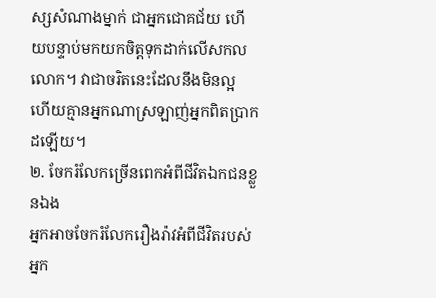ស្សសំណាងម្នាក់ ជាអ្នកជោគជ័យ ហើយបន្ទាប់មកយកចិត្តទុកដាក់លើសកលលោក។ វាជាចរិតនេះដែលនឹងមិនល្អ ហើយគ្មានអ្នកណាស្រឡាញ់អ្នកពិតប្រាកដឡើយ។
២. ចែករំលែកច្រើនពេកអំពីជីវិតឯកជនខ្លួនឯង
អ្នកអាចចែករំលែករឿងរ៉ាវអំពីជីវិតរបស់អ្នក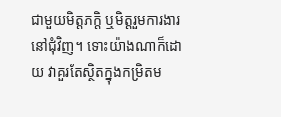ជាមួយមិត្តភក្តិ ឬមិត្តរួមការងារនៅជុំវិញ។ ទោះយ៉ាងណាក៏ដោយ វាគួរតែស្ថិតក្នុងកម្រិតម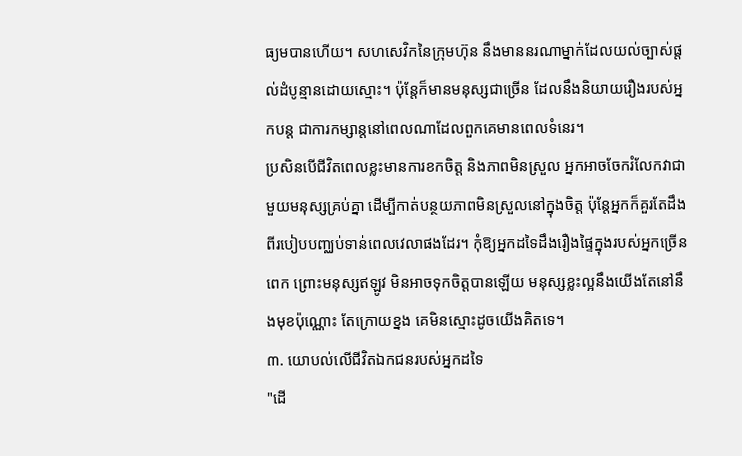ធ្យមបានហើយ។ សហសេវិកនៃក្រុមហ៊ុន នឹងមាននរណាម្នាក់ដែលយល់ច្បាស់ផ្តល់ដំបូន្មានដោយស្មោះ។ ប៉ុន្តែក៏មានមនុស្សជាច្រើន ដែលនឹងនិយាយរឿងរបស់អ្នកបន្ត ជាការកម្សាន្តនៅពេលណាដែលពួកគេមានពេលទំនេរ។
ប្រសិនបើជីវិតពេលខ្លះមានការខកចិត្ត និងភាពមិនស្រួល អ្នកអាចចែករំលែកវាជាមួយមនុស្សគ្រប់គ្នា ដើម្បីកាត់បន្ថយភាពមិនស្រួលនៅក្នុងចិត្ត ប៉ុន្តែអ្នកក៏គួរតែដឹងពីរបៀបបញ្ឈប់ទាន់ពេលវេលាផងដែរ។ កុំឱ្យអ្នកដទៃដឹងរឿងផ្ទៃក្នុងរបស់អ្នកច្រើនពេក ព្រោះមនុស្សឥឡូវ មិនអាចទុកចិត្តបានឡើយ មនុស្សខ្លះល្អនឹងយើងតែនៅនឹងមុខប៉ុណ្ណោះ តែក្រោយខ្នង គេមិនស្មោះដូចយើងគិតទេ។
៣. យោបល់លើជីវិតឯកជនរបស់អ្នកដទៃ
"ដើ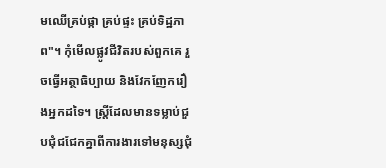មឈើគ្រប់ផ្កា គ្រប់ផ្ទះ គ្រប់ទិដ្ឋភាព"។ កុំមើលផ្លូវជីវិតរបស់ពួកគេ រួចធ្វើអត្ថាធិប្បាយ និងវែកញែករឿងអ្នកដទៃ។ ស្ត្រីដែលមានទម្លាប់ជួបជុំជជែកគ្នាពីការងារទៅមនុស្សជុំ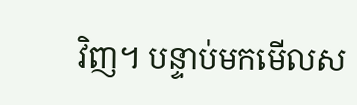វិញ។ បន្ទាប់មកមើលស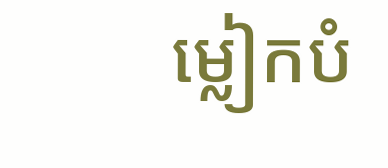ម្លៀកបំ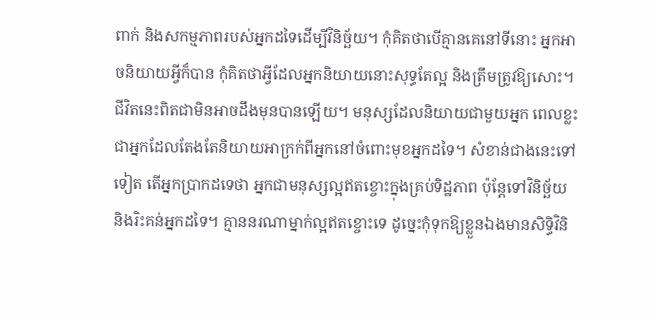ពាក់ និងសកម្មភាពរបស់អ្នកដទៃដើម្បីវិនិច្ឆ័យ។ កុំគិតថាបើគ្មានគេនៅទីនោះ អ្នកអាចនិយាយអ្វីក៏បាន កុំគិតថាអ្វីដែលអ្នកនិយាយនោះសុទ្ធតែល្អ និងត្រឹមត្រូវឱ្យសោះ។
ជីវិតនេះពិតជាមិនអាចដឹងមុនបានឡើយ។ មនុស្សដែលនិយាយជាមួយអ្នក ពេលខ្លះជាអ្នកដែលតែងតែនិយាយអាក្រក់ពីអ្នកនៅចំពោះមុខអ្នកដទៃ។ សំខាន់ជាងនេះទៅទៀត តើអ្នកប្រាកដទេថា អ្នកជាមនុស្សល្អឥតខ្ចោះក្នុងគ្រប់ទិដ្ឋភាព ប៉ុន្តែទៅវិនិច្ឆ័យ និងរិះគន់អ្នកដទៃ។ គ្មាននរណាម្នាក់ល្អឥតខ្ចោះទេ ដូច្នេះកុំទុកឱ្យខ្លួនឯងមានសិទ្ធិវិនិ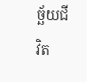ច្ឆ័យជីវិត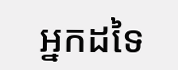អ្នកដទៃ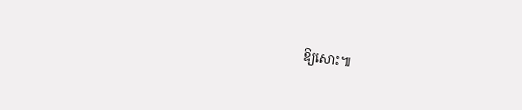ឱ្យសោះ៕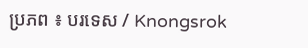ប្រភព ៖ បរទេស / Knongsrok